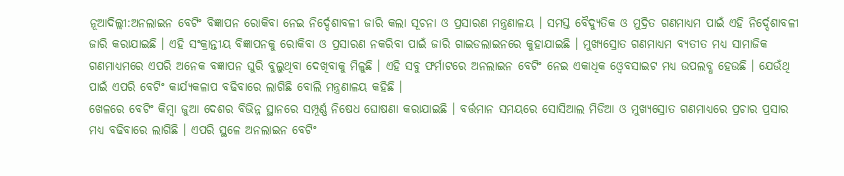ନୂଆଦିଲ୍ଲୀ:ଅନଲାଇନ ବେଟିଂ ବିଜ୍ଞାପନ ରୋକିବା ନେଇ ନିର୍ଦ୍ଦେଶାବଳୀ ଜାରି କଲା ସୂଚନା ଓ ପ୍ରସାରଣ ମନ୍ତ୍ରଣାଳୟ । ସମସ୍ତ ବୈଦ୍ୟୁତିକ ଓ ମୁଦ୍ରିତ ଗଣମାଧ୍ୟମ ପାଇଁ ଏହି ନିର୍ଦ୍ଦେଶାବଳୀ ଜାରି କରାଯାଇଛି । ଏହି ସଂକ୍ରାନ୍ତୀୟ ବିଜ୍ଞାପନକୁ ରୋକିବା ଓ ପ୍ରସାରଣ ନକରିବା ପାଇଁ ଜାରି ଗାଇଡଲାଇନରେ କୁହାଯାଇଛି । ମୁଖ୍ୟସ୍ରୋତ ଗଣମାଧ୍ୟମ ବ୍ୟତୀତ ମଧ୍ୟ ସାମାଜିକ ଗଣମାଧ୍ୟମରେ ଏପରି ଅନେକ ବଜ୍ଞାପନ ଘୁରି ବୁଲୁଥିବା ଦେଖିବାକୁ ମିଳୁଛି । ଏହି ସବୁ ଫର୍ମାଟରେ ଅନଲାଇନ ବେଟିଂ ନେଇ ଏକାଧିକ ଓ୍ବେବସାଇଟ ମଧ୍ୟ ଉପଲବ୍ଧ ହେଉଛି । ଯେଉଁଥି ପାଇଁ ଏପରି ବେଟିଂ କାର୍ଯ୍ୟକଳାପ ବଢିବାରେ ଲାଗିଛି ବୋଲି ମନ୍ତ୍ରଣାଳୟ କହିଛି ।
ଖେଳରେ ବେଟିଂ କିମ୍ବା ଜୁଆ ଦେଶର ବିଭିନ୍ନ ସ୍ଥାନରେ ସମ୍ପୂର୍ଣ୍ଣ ନିଷେଧ ଘୋଷଣା କରାଯାଇଛି । ବର୍ତ୍ତମାନ ସମୟରେ ସୋସିଆଲ ମିଡିଆ ଓ ମୁଖ୍ୟସ୍ରୋତ ଗଣମାଧ୍ୟରେ ପ୍ରଚାର ପ୍ରସାର ମଧ୍ୟ ବଢିବାରେ ଲାଗିଛି । ଏପରି ସ୍ଥଳେ ଅନଲାଇନ ବେଟିଂ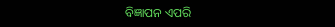ବିଜ୍ଞାପନ ଏପରି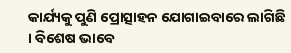କାର୍ଯ୍ୟକୁ ପୁଣି ପ୍ରୋତ୍ସାହନ ଯୋଗାଇବାରେ ଲାଗିଛି । ବିଶେଷ ଭାବେ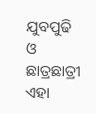ଯୁବପୁଢି ଓ ଛାତ୍ରଛାତ୍ରୀ ଏହା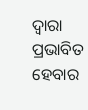ଦ୍ବାରା ପ୍ରଭାବିତ ହେବାର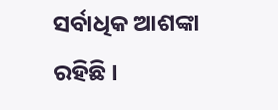ସର୍ବାଧିକ ଆଶଙ୍କା ରହିଛି ।